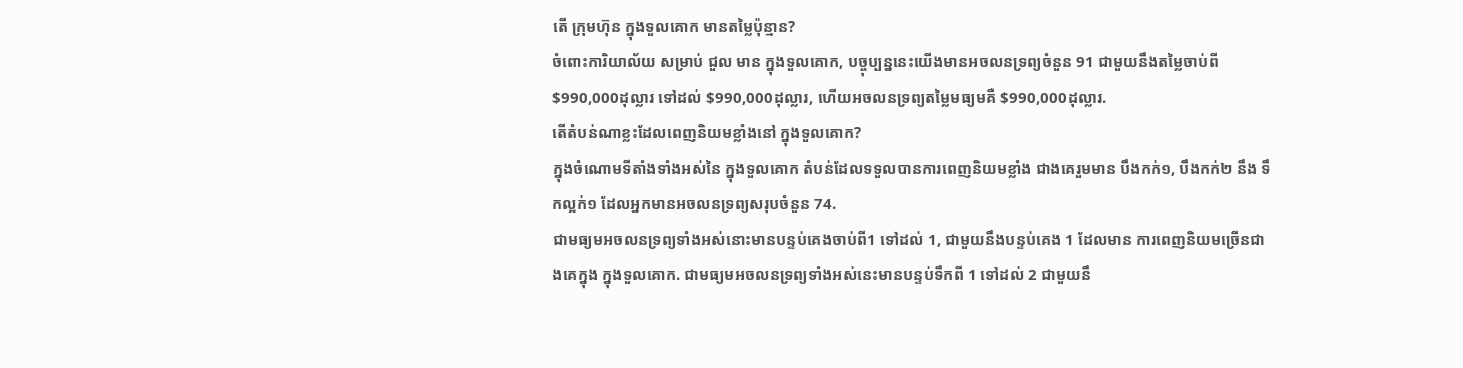តើ ក្រុមហ៊ុន ក្នុងទួលគោក មានតម្លៃប៉ុន្មាន?
ចំពោះការិយាល័យ សម្រាប់ ជួល មាន ក្នុងទួលគោក, បច្ចុប្បន្ននេះយើងមានអចលនទ្រព្យចំនួន 91 ជាមួយនឹងតម្លៃចាប់ពី $990,000ដុល្លារ ទៅដល់ $990,000ដុល្លារ, ហើយអចលនទ្រព្យតម្លៃមធ្យមគឺ $990,000ដុល្លារ.
តើតំបន់ណាខ្លះដែលពេញនិយមខ្លាំងនៅ ក្នុងទួលគោក?
ក្នុងចំណោមទីតាំងទាំងអស់នៃ ក្នុងទួលគោក តំបន់ដែលទទួលបានការពេញនិយមខ្លាំង ជាងគេរួមមាន បឹងកក់១, បឹងកក់២ នឹង ទឹកល្អក់១ ដែលអ្នកមានអចលនទ្រព្យសរុបចំនួន 74.
ជាមធ្យមអចលនទ្រព្យទាំងអស់នោះមានបន្ទប់គេងចាប់ពី1 ទៅដល់ 1, ជាមួយនឹងបន្ទប់គេង 1 ដែលមាន ការពេញនិយមច្រើនជាងគេក្នុង ក្នុងទួលគោក. ជាមធ្យមអចលនទ្រព្យទាំងអស់នេះមានបន្ទប់ទឹកពី 1 ទៅដល់ 2 ជាមួយនឹ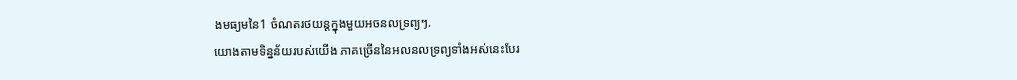ងមធ្យមនៃ1 ចំណតរថយន្តក្នុងមួយអចនលទ្រព្យៗ.
យោងតាមទិន្នន័យរបស់យើង ភាគច្រើននៃអលនលទ្រព្យទាំងអស់នេះបែរ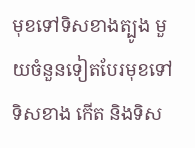មុខទៅទិសខាងត្បូង មួយចំនួនទៀតបែរមុខទៅទិសខាង កើត និងទិស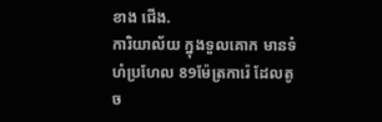ខាង ជើង.
ការិយាល័យ ក្នុងទួលគោក មានទំហំប្រហែល 89ម៉ែត្រការ៉េ ដែលតូច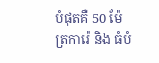បំផុតគឺ 50 ម៉ែត្រការ៉េ និង ធំបំ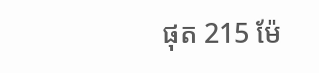ផុត 215 ម៉ែ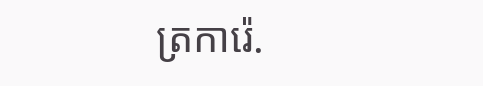ត្រការ៉េ.